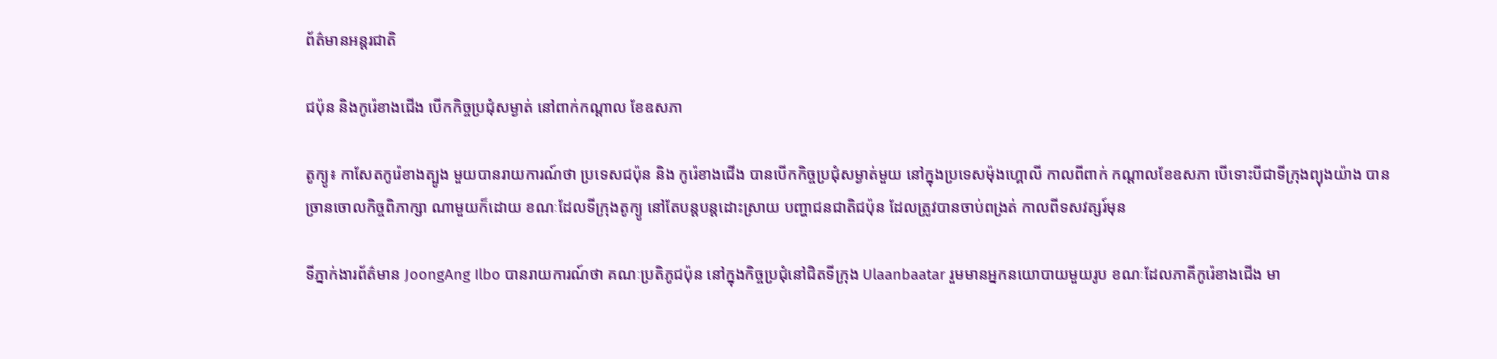ព័ត៌មានអន្តរជាតិ

ជប៉ុន និងកូរ៉េខាងជើង បើកកិច្ចប្រជុំសម្ងាត់ នៅពាក់កណ្តាល ខែឧសភា

តូក្យូ៖ កាសែតកូរ៉េខាងត្បូង មួយបានរាយការណ៍ថា ប្រទេសជប៉ុន និង កូរ៉េខាងជើង បានបើកកិច្ចប្រជុំសម្ងាត់មួយ នៅក្នុងប្រទេសម៉ុងហ្គោលី កាលពីពាក់ កណ្តាលខែឧសភា បើទោះបីជាទីក្រុងព្យុងយ៉ាង បានច្រានចោលកិច្ចពិភាក្សា ណាមួយក៏ដោយ ខណៈដែលទីក្រុងតូក្យូ នៅតែបន្តបន្តដោះស្រាយ បញ្ហាជនជាតិជប៉ុន ដែលត្រូវបានចាប់ពង្រត់ កាលពីទសវត្សរ៍មុន

ទីភ្នាក់ងារព័ត៌មាន JoongAng Ilbo បានរាយការណ៍ថា គណៈប្រតិភូជប៉ុន នៅក្នុងកិច្ចប្រជុំនៅជិតទីក្រុង Ulaanbaatar រួមមានអ្នកនយោបាយមួយរូប ខណៈដែលភាគីកូរ៉េខាងជើង មា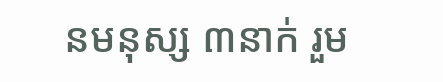នមនុស្ស ៣នាក់ រួម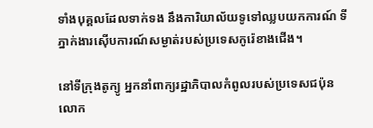ទាំងបុគ្គលដែលទាក់ទង នឹងការិយាល័យទូទៅឈ្លបយកការណ៍ ទីភ្នាក់ងារស៊ើបការណ៍សម្ងាត់របស់ប្រទេសកូរ៉េខាងជើង។

នៅទីក្រុងតូក្យូ អ្នកនាំពាក្យរដ្ឋាភិបាលកំពូលរបស់ប្រទេសជប៉ុន លោក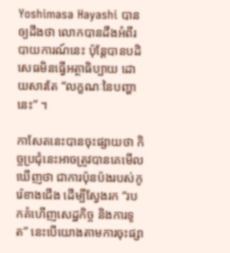Yoshimasa Hayashi បានឲ្យដឹងថា លោកបានដឹងអំពីរបាយការណ៍នេះ ប៉ុន្តែបានបដិសេធមិនធ្វើអត្ថាធិប្បាយ ដោយសារតែ “លក្ខណៈនៃបញ្ហានេះ” ។

កាសែតនេះបានចុះផ្សាយថា កិច្ចប្រជុំនេះអាចត្រូវបានគេមើលឃើញថា ជាការប៉ុនប៉ងរបស់កូរ៉េខាងជើង ដើម្បីស្វែងរក “របកគំហើញសេដ្ឋកិច្ច និងការទូត” នេះបើយោងតាមការចុះផ្សា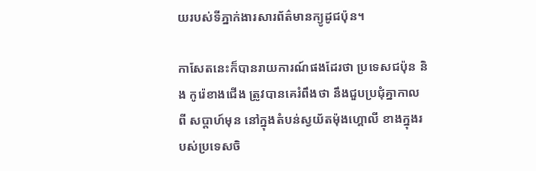យរបស់ទីភ្នាក់ងារសារព័ត៌មានក្យូដូជប៉ុន។

កាសែតនេះក៏បានរាយការណ៍ផងដែរថា ប្រទេសជប៉ុន និង កូរ៉េខាងជើង ត្រូវបានគេរំពឹងថា នឹងជួបប្រជុំគ្នាកាលពី សប្តាហ៍មុន នៅក្នុងតំបន់ស្វយ័តម៉ុងហ្គោលី ខាងក្នុងរបស់ប្រទេសចិ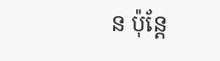ន ប៉ុន្តែ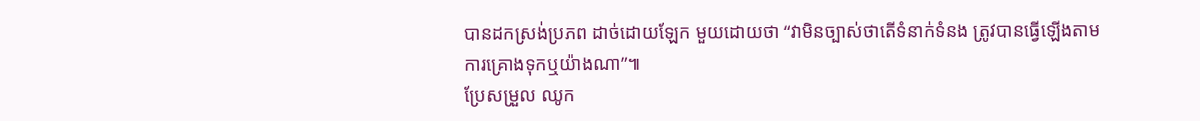បានដកស្រង់ប្រភព ដាច់ដោយឡែក មួយដោយថា “វាមិនច្បាស់ថាតើទំនាក់ទំនង ត្រូវបានធ្វើឡើងតាមការគ្រោងទុកឬយ៉ាងណា”៕
ប្រែសម្រួល ឈូក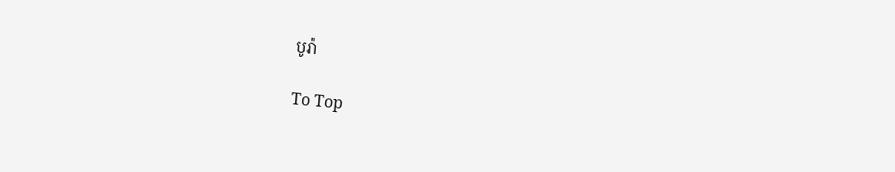បូរ៉ា

To Top